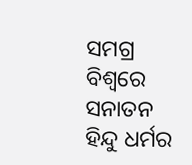ସମଗ୍ର ବିଶ୍ୱରେ ସନାତନ ହିନ୍ଦୁ ଧର୍ମର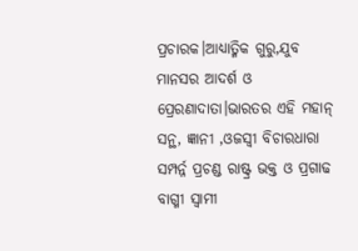ପ୍ରଚାରକ।ଆଧ୍ୟାତ୍ମିକ ଗୁରୁ,ଯୁବ ମାନସର ଆଦର୍ଶ ଓ ପ୍ରେରଣାଦାତା।ଭାରତର ଏହି ମହାନ୍ ସନ୍ଥ, ଜ୍ଞାନୀ ,ଓଜସ୍ୱୀ ବିଚାରଧାରା ସମ୍ପର୍ନ୍ନ ପ୍ରଚଣ୍ଡ ରାଷ୍ଟ୍ର ଭକ୍ତ ଓ ପ୍ରଗାଢ ବାଗ୍ମୀ ସ୍ୱାମୀ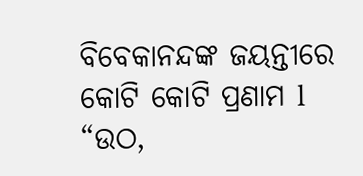ବିବେକାନନ୍ଦଙ୍କ ଜୟନ୍ତୀରେ କୋଟି କୋଟି ପ୍ରଣାମ l “ଉଠ,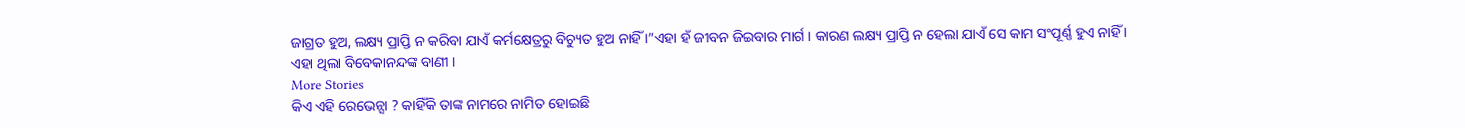ଜାଗ୍ରତ ହୁଅ, ଲକ୍ଷ୍ୟ ପ୍ରାପ୍ତି ନ କରିବା ଯାଏଁ କର୍ମକ୍ଷେତ୍ରରୁ ବିଚ୍ୟୁତ ହୁଅ ନାହିଁ ।”ଏହା ହଁ ଜୀବନ ଜିଇବାର ମାର୍ଗ । କାରଣ ଲକ୍ଷ୍ୟ ପ୍ରାପ୍ତି ନ ହେଲା ଯାଏଁ ସେ କାମ ସଂପୂର୍ଣ୍ଣ ହୁଏ ନାହିଁ । ଏହା ଥିଲା ବିବେକାନନ୍ଦଙ୍କ ବାଣୀ ।
More Stories
କିଏ ଏହି ରେଭେନ୍ସା ? କାହିଁକି ତାଙ୍କ ନାମରେ ନାମିତ ହୋଇଛି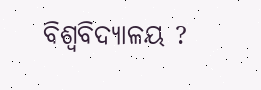ବିଶ୍ୱବିଦ୍ୟାଳୟ ?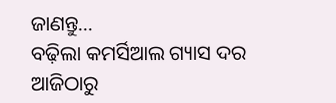ଜାଣନ୍ତୁ…
ବଢ଼ିଲା କମର୍ସିଆଲ ଗ୍ୟାସ ଦର
ଆଜିଠାରୁ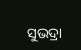ସୁଭଦ୍ରା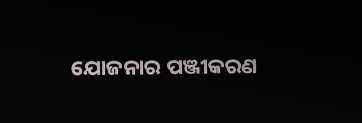ଯୋଜନାର ପଞ୍ଜୀକରଣ